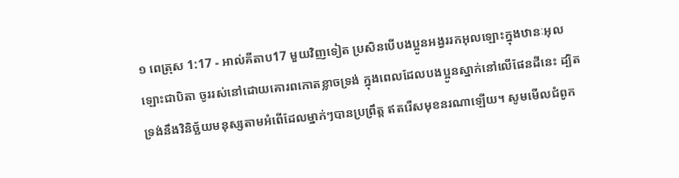១ ពេត្រុស 1:17 - អាល់គីតាប17 មួយវិញទៀត ប្រសិនបើបងប្អូនអង្វររកអុលឡោះក្នុងឋានៈអុលឡោះជាបិតា ចូររស់នៅដោយគោរពកោតខ្លាចទ្រង់ ក្នុងពេលដែលបងប្អូនស្នាក់នៅលើផែនដីនេះ ដ្បិតទ្រង់នឹងវិនិច្ឆ័យមនុស្សតាមអំពើដែលម្នាក់ៗបានប្រព្រឹត្ដ ឥតរើសមុខនរណាឡើយ។ សូមមើលជំពូក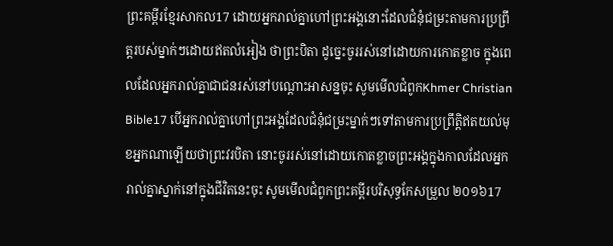ព្រះគម្ពីរខ្មែរសាកល17 ដោយអ្នករាល់គ្នាហៅព្រះអង្គនោះដែលជំនុំជម្រះតាមការប្រព្រឹត្តរបស់ម្នាក់ៗដោយឥតលំអៀង ថាព្រះបិតា ដូច្នេះចូររស់នៅដោយការកោតខ្លាច ក្នុងពេលដែលអ្នករាល់គ្នាជាជនរស់នៅបណ្ដោះអាសន្នចុះ សូមមើលជំពូកKhmer Christian Bible17 បើអ្នករាល់គ្នាហៅព្រះអង្គដែលជំនុំជម្រះម្នាក់ៗទៅតាមការប្រព្រឹត្ដិឥតយល់មុខអ្នកណាឡើយថាព្រះវរបិតា នោះចូររស់នៅដោយកោតខ្លាចព្រះអង្គក្នុងកាលដែលអ្នករាល់គ្នាស្នាក់នៅក្នុងជីវិតនេះចុះ សូមមើលជំពូកព្រះគម្ពីរបរិសុទ្ធកែសម្រួល ២០១៦17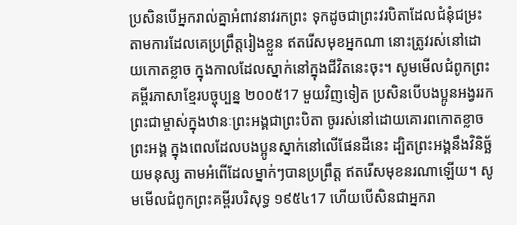ប្រសិនបើអ្នករាល់គ្នាអំពាវនាវរកព្រះ ទុកដូចជាព្រះវរបិតាដែលជំនុំជម្រះ តាមការដែលគេប្រព្រឹត្តរៀងខ្លួន ឥតរើសមុខអ្នកណា នោះត្រូវរស់នៅដោយកោតខ្លាច ក្នុងកាលដែលស្នាក់នៅក្នុងជីវិតនេះចុះ។ សូមមើលជំពូកព្រះគម្ពីរភាសាខ្មែរបច្ចុប្បន្ន ២០០៥17 មួយវិញទៀត ប្រសិនបើបងប្អូនអង្វររកព្រះជាម្ចាស់ក្នុងឋានៈព្រះអង្គជាព្រះបិតា ចូររស់នៅដោយគោរពកោតខ្លាចព្រះអង្គ ក្នុងពេលដែលបងប្អូនស្នាក់នៅលើផែនដីនេះ ដ្បិតព្រះអង្គនឹងវិនិច្ឆ័យមនុស្ស តាមអំពើដែលម្នាក់ៗបានប្រព្រឹត្ត ឥតរើសមុខនរណាឡើយ។ សូមមើលជំពូកព្រះគម្ពីរបរិសុទ្ធ ១៩៥៤17 ហើយបើសិនជាអ្នករា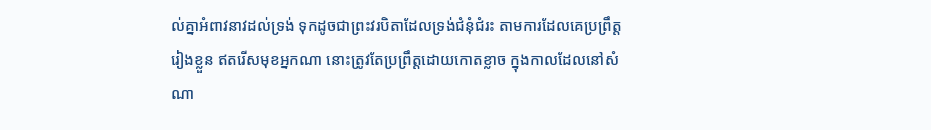ល់គ្នាអំពាវនាវដល់ទ្រង់ ទុកដូចជាព្រះវរបិតាដែលទ្រង់ជំនុំជំរះ តាមការដែលគេប្រព្រឹត្តរៀងខ្លួន ឥតរើសមុខអ្នកណា នោះត្រូវតែប្រព្រឹត្តដោយកោតខ្លាច ក្នុងកាលដែលនៅសំណា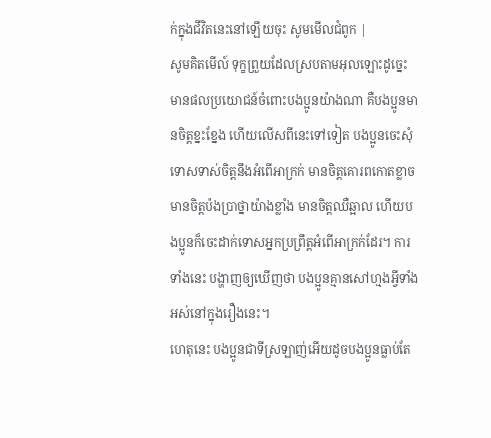ក់ក្នុងជីវិតនេះនៅឡើយចុះ សូមមើលជំពូក |
សូមគិតមើល៍ ទុក្ខព្រួយដែលស្របតាមអុលឡោះដូច្នេះ មានផលប្រយោជន៍ចំពោះបងប្អូនយ៉ាងណា គឺបងប្អូនមានចិត្ដខ្នះខ្នែង ហើយលើសពីនេះទៅទៀត បងប្អូនចេះសុំទោសទាស់ចិត្ដនឹងអំពើអាក្រក់ មានចិត្ដគោរពកោតខ្លាច មានចិត្ដប៉ងប្រាថ្នាយ៉ាងខ្លាំង មានចិត្ដឈឺឆ្អាល ហើយបងប្អូនក៏ចេះដាក់ទោសអ្នកប្រព្រឹត្ដអំពើអាក្រក់ដែរ។ ការទាំងនេះ បង្ហាញឲ្យឃើញថា បងប្អូនគ្មានសៅហ្មងអ្វីទាំងអស់នៅក្នុងរឿងនេះ។
ហេតុនេះ បងប្អូនជាទីស្រឡាញ់អើយដូចបងប្អូនធ្លាប់តែ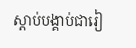ស្ដាប់បង្គាប់ជារៀ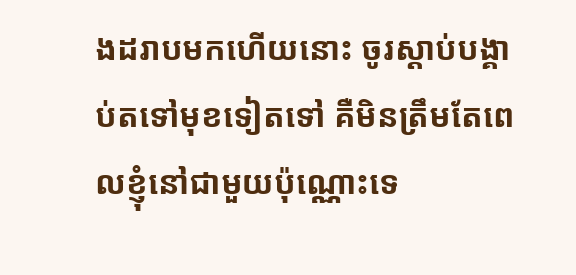ងដរាបមកហើយនោះ ចូរស្ដាប់បង្គាប់តទៅមុខទៀតទៅ គឺមិនត្រឹមតែពេលខ្ញុំនៅជាមួយប៉ុណ្ណោះទេ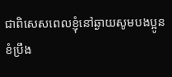ជាពិសេសពេលខ្ញុំនៅឆ្ងាយសូមបងប្អូនខំប្រឹង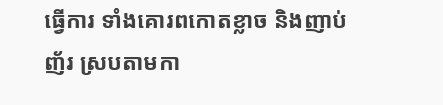ធ្វើការ ទាំងគោរពកោតខ្លាច និងញាប់ញ័រ ស្របតាមកា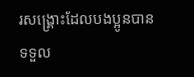រសង្គ្រោះដែលបងប្អូនបានទទួល